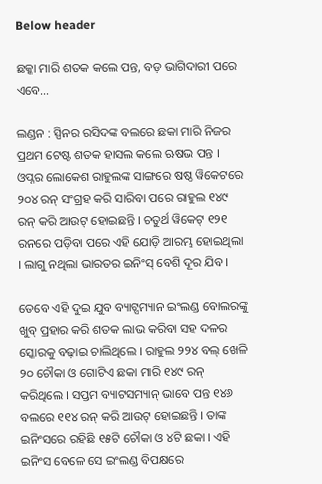Below header

ଛକ୍କା ମାରି ଶତକ କଲେ ପନ୍ତ, ବଡ଼ ଭାଗିଦାରୀ ପରେ ଏବେ…

ଲଣ୍ଡନ : ସ୍ପିନର ରସିଦଙ୍କ ବଲରେ ଛକା ମାରି ନିଜର ପ୍ରଥମ ଟେଷ୍ଟ ଶତକ ହାସଲ କଲେ ଋଷଭ ପନ୍ତ । ଓପ୍ନର ଲୋକେଶ ରାହୁଲଙ୍କ ସାଙ୍ଗରେ ଷଷ୍ଠ ୱିକେଟରେ ୨୦୪ ରନ୍ ସଂଗ୍ରହ କରି ସାରିବା ପରେ ରାହୁଲ ୧୪୯ ରନ୍ କରି ଆଉଟ୍ ହୋଇଛନ୍ତି । ଚତୁର୍ଥ ୱିକେଟ୍ ୧୨୧ ରନରେ ପଡ଼ିବା ପରେ ଏହି ଯୋଡ଼ି ଆରମ୍ଭ ହୋଇଥିଲା । ଲାଗୁ ନଥିଲା ଭାରତର ଇନିଂସ୍ ବେଶି ଦୂର ଯିବ ।

ତେବେ ଏହି ଦୁଇ ଯୁବ ବ୍ୟାଟ୍ସମ୍ୟାନ ଇଂଲଣ୍ଡ ବୋଲରଙ୍କୁ ଖୁବ୍ ପ୍ରହାର କରି ଶତକ ଲାଭ କରିବା ସହ ଦଳର ସ୍କୋରକୁ ବଢ଼ାଇ ଚାଲିଥିଲେ । ରାହୁଲ ୨୨୪ ବଲ୍ ଖେଳି ୨୦ ଚୌକା ଓ ଗୋଟିଏ ଛକା ମାରି ୧୪୯ ରନ୍ କରିଥିଲେ । ସପ୍ତମ ବ୍ୟାଟସମ୍ୟାନ୍ ଭାବେ ପନ୍ତ ୧୪୬ ବଲରେ ୧୧୪ ରନ୍ କରି ଆଉଟ୍ ହୋଇଛନ୍ତି । ତାଙ୍କ ଇନିଂସରେ ରହିଛି ୧୫ଟି ଚୌକା ଓ ୪ଟି ଛକା । ଏହି ଇନିଂସ ବେଳେ ସେ ଇଂଲଣ୍ଡ ବିପକ୍ଷରେ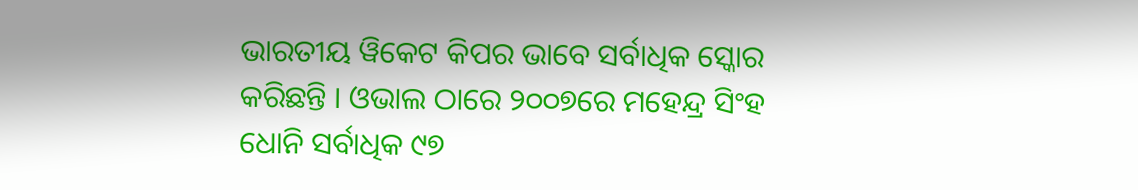ଭାରତୀୟ ୱିକେଟ କିପର ଭାବେ ସର୍ବାଧିକ ସ୍କୋର କରିଛନ୍ତି । ଓଭାଲ ଠାରେ ୨୦୦୭ରେ ମହେନ୍ଦ୍ର ସିଂହ ଧୋନି ସର୍ବାଧିକ ୯୭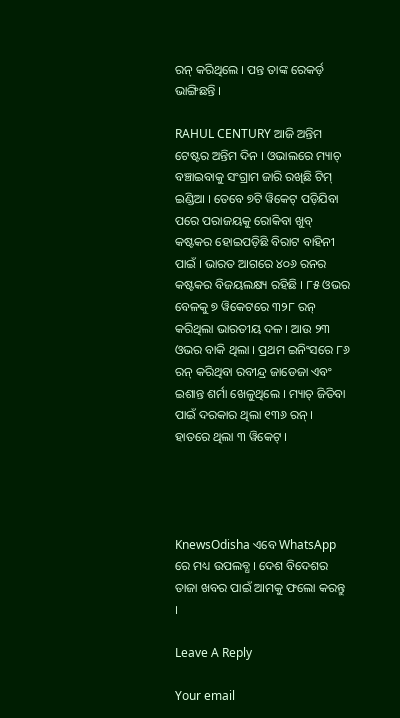ରନ୍ କରିଥିଲେ । ପନ୍ତ ତାଙ୍କ ରେକର୍ଡ଼ ଭାଙ୍ଗିଛନ୍ତି ।

RAHUL CENTURY ଆଜି ଅନ୍ତିମ ଟେଷ୍ଟର ଅନ୍ତିମ ଦିନ । ଓଭାଲରେ ମ୍ୟାଚ୍ ବଞ୍ଚାଇବାକୁ ସଂଗ୍ରାମ ଜାରି ରଖିଛି ଟିମ୍ ଇଣ୍ଡିଆ । ତେବେ ୭ଟି ୱିକେଟ୍ ପଡ଼ିଯିବା ପରେ ପରାଜୟକୁ ରୋକିବା ଖୁବ୍ କଷ୍ଟକର ହୋଇପଡ଼ିଛି ବିରାଟ ବାହିନୀ ପାଇଁ । ଭାରତ ଆଗରେ ୪୦୬ ରନର କଷ୍ଟକର ବିଜୟଲକ୍ଷ୍ୟ ରହିଛି । ୮୫ ଓଭର ବେଳକୁ ୭ ୱିକେଟରେ ୩୨୮ ରନ୍ କରିଥିଲା ଭାରତୀୟ ଦଳ । ଆଉ ୨୩ ଓଭର ବାକି ଥିଲା । ପ୍ରଥମ ଇନିଂସରେ ୮୬ ରନ୍ କରିଥିବା ରବୀନ୍ଦ୍ର ଜାଡେଜା ଏବଂ ଇଶାନ୍ତ ଶର୍ମା ଖେଳୁଥିଲେ । ମ୍ୟାଚ୍ ଜିତିବା ପାଇଁ ଦରକାର ଥିଲା ୧୩୬ ରନ୍ । ହାତରେ ଥିଲା ୩ ୱିକେଟ୍ ।




KnewsOdisha ଏବେ WhatsApp ରେ ମଧ୍ୟ ଉପଲବ୍ଧ । ଦେଶ ବିଦେଶର ତାଜା ଖବର ପାଇଁ ଆମକୁ ଫଲୋ କରନ୍ତୁ ।

Leave A Reply

Your email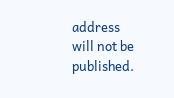address will not be published.